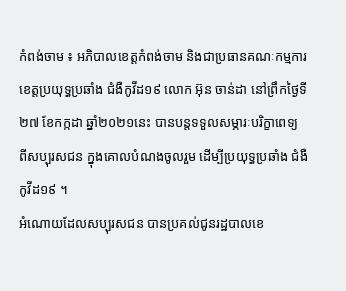កំពង់ចាម ៖ អភិបាលខេត្តកំពង់ចាម និងជាប្រធានគណៈកម្មការ ខេត្តប្រយុទ្ធប្រឆាំង ជំងឺកូវីដ១៩ លោក អ៊ុន ចាន់ដា នៅព្រឹកថ្ងៃទី ២៧ ខែកក្កដា ឆ្នាំ២០២១នេះ បានបន្តទទួលសម្ភារៈបរិក្ខាពេទ្យ ពីសប្បុរសជន ក្នុងគោលបំណងចូលរួម ដើម្បីប្រយុទ្ធប្រឆាំង ជំងឺកូវីដ១៩ ។
អំណោយដែលសប្បុរសជន បានប្រគល់ជូនរដ្ឋបាលខេ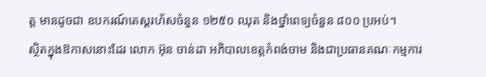ត្ត មានដូចជា ឧបករណ៍តេស្តរហ័សចំនួន ១២៥០ ឈុត និងថ្នាំពេទ្យចំនួន ៨០០ ប្រអប់។
ស្ថិតក្នុងឱកាសនោះដែរ លោក អ៊ុន ចាន់ដា អភិបាលខេត្តកំពង់ចាម និងជាប្រធានគណៈកម្មការ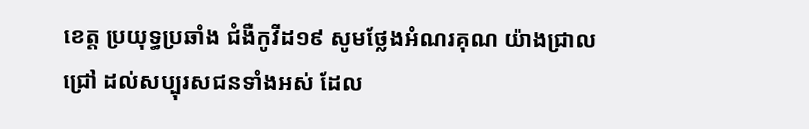ខេត្ត ប្រយុទ្ធប្រឆាំង ជំងឺកូវីដ១៩ សូមថ្លែងអំណរគុណ យ៉ាងជ្រាលជ្រៅ ដល់សប្បុរសជនទាំងអស់ ដែល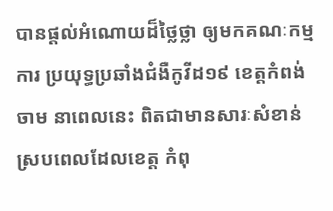បានផ្ដល់អំណោយដ៏ថ្លៃថ្លា ឲ្យមកគណៈកម្មការ ប្រយុទ្ធប្រឆាំងជំងឺកូវីដ១៩ ខេត្តកំពង់ចាម នាពេលនេះ ពិតជាមានសារៈសំខាន់ ស្របពេលដែលខេត្ដ កំពុ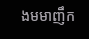ងមមាញឹក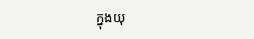ក្នុងយុ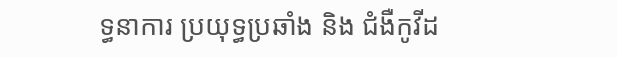ទ្ធនាការ ប្រយុទ្ធប្រឆាំង និង ជំងឺកូវីដ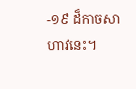-១៩ ដ៏កាចសាហាវនេះ។